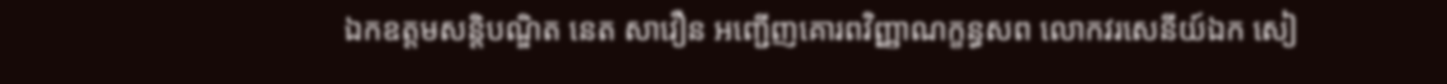ឯកឧត្តមសន្តិបណ្ឌិត នេត សាវឿន អញ្ជើញគោរពវិញ្ញាណក្ខន្ធសព លោកវរសេនីយ៍ឯក សៀ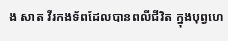ង សាត វីរកងទ័ពដែលបានពលីជីវិត ក្នុងបុព្វហេ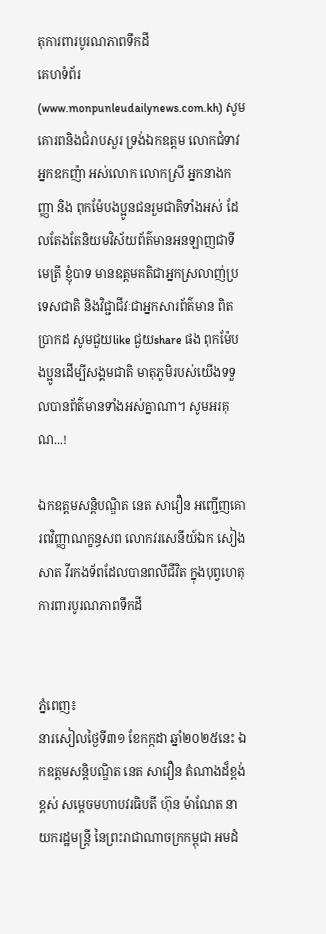តុការពារបូរណភាពទឹកដី
គេហទំព័រ (www.monpunleudailynews.com.kh) សូមគោរពនិងជំរាបសួរ ទ្រង់ឯកឧត្តម លោកជំទាវ អ្នកឧកញ៉ា អស់លោក លោកស្រី អ្នកនាងកញ្ញា និង ពុកម៉ែបងប្អូនជនរួមជាតិទាំងអស់ ដែលតែងតែនិយមវិស័យព័ត៌មានអនឡាញជាទីមេត្រី ខ្ញុំបាទ មានឧត្តមគតិជាអ្នកស្រលាញ់ប្រទេសជាតិ និងវិជ្ជាជីវៈជាអ្នកសារព័ត៌មាន ពិតប្រាកដ សូមជួយlike ជួយshare ផង ពុកម៉ែបងប្អូនដើម្បីសង្គមជាតិ មាតុភូមិរបស់យើងទទួលបានព័ត៌មានទាំងអស់គ្នាណា។ សូមអរគុណ...!

ឯកឧត្តមសន្តិបណ្ឌិត នេត សាវឿន អញ្ជើញគោរពវិញ្ញាណក្ខន្ធសព លោកវរសេនីយ៍ឯក សៀង សាត វីរកងទ័ពដែលបានពលីជីវិត ក្នុងបុព្វហេតុការពារបូរណភាពទឹកដី


ភ្នំពេញ៖
នារសៀលថ្ងៃទី៣១ ខែកក្កដា ឆ្នាំ២០២៥នេះ ឯកឧត្តមសន្តិបណ្ឌិត នេត សាវឿន តំណាងដ៏ខ្ពង់ខ្ពស់ សម្តេចមហាបវរធិបតី ហ៊ុន ម៉ាណែត នាយករដ្ឋមន្ត្រី នៃព្រះរាជាណាចក្រកម្ពុជា អមដំ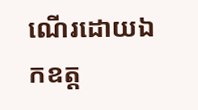ណើរដោយឯកឧត្ត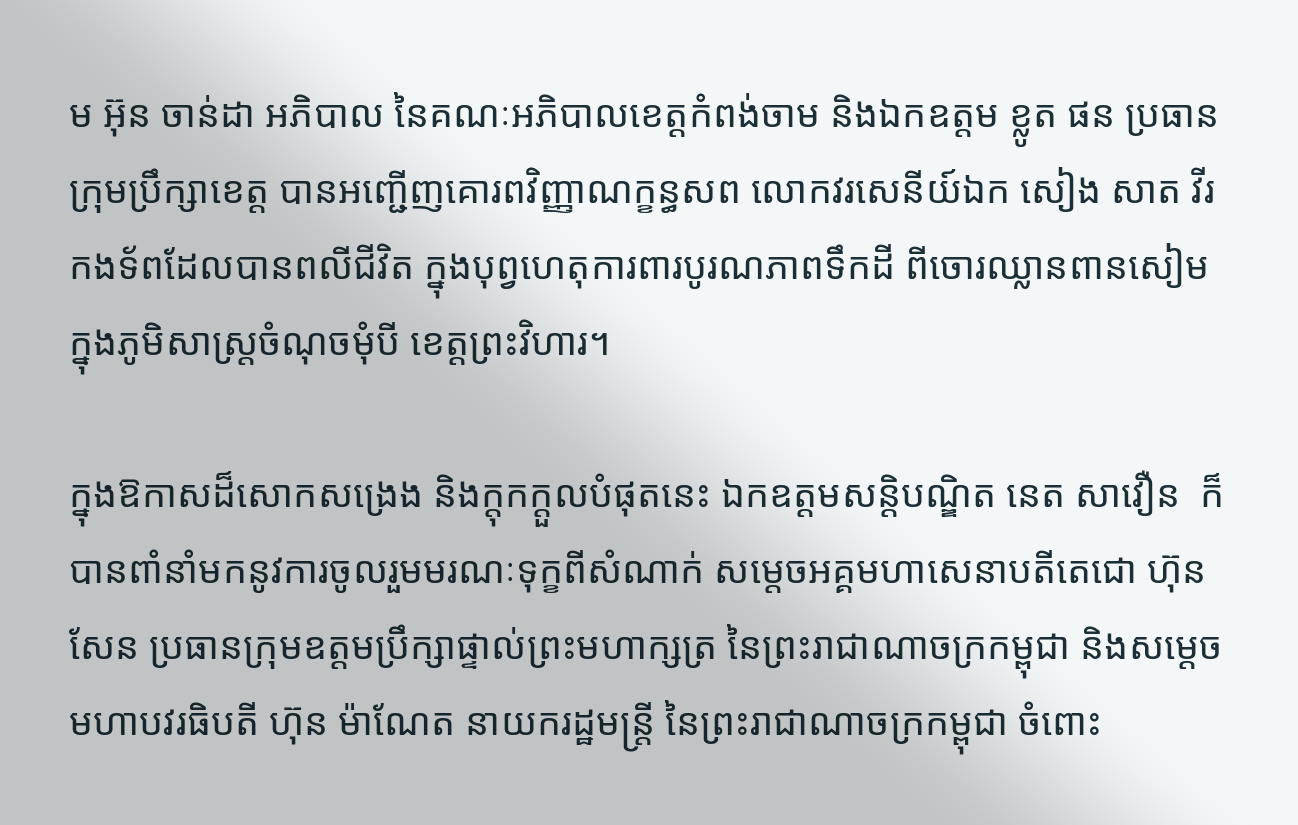ម អ៊ុន ចាន់ដា អភិបាល នៃគណៈអភិបាលខេត្តកំពង់ចាម និងឯកឧត្តម ខ្លូត ផន ប្រធានក្រុមប្រឹក្សាខេត្ត បានអញ្ជើញគោរពវិញ្ញាណក្ខន្ធសព លោកវរសេនីយ៍ឯក សៀង សាត វីរកងទ័ពដែលបានពលីជីវិត ក្នុងបុព្វហេតុការពារបូរណភាពទឹកដី ពីចោរឈ្លានពានសៀម ក្នុងភូមិសាស្ត្រចំណុចមុំបី ខេត្តព្រះវិហារ។

ក្នុងឱកាសដ៏សោកសង្រេង និងក្តុកក្តួលបំផុតនេះ ឯកឧត្តមសន្តិបណ្ឌិត នេត សាវឿន  ក៏បានពាំនាំមកនូវការចូលរួមមរណៈទុក្ខពីសំណាក់ សម្តេចអគ្គមហាសេនាបតីតេជោ ហ៊ុន សែន ប្រធានក្រុមឧត្តមប្រឹក្សាផ្ទាល់ព្រះមហាក្សត្រ នៃព្រះរាជាណាចក្រកម្ពុជា និងសម្តេចមហាបវរធិបតី ហ៊ុន ម៉ាណែត នាយករដ្ឋមន្ត្រី នៃព្រះរាជាណាចក្រកម្ពុជា ចំពោះ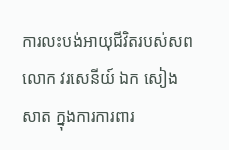ការលះបង់អាយុជីវិតរបស់សព លោក វរសេនីយ៍ ឯក សៀង សាត ក្នុងការការពារ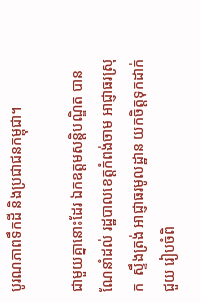បូរណភាពទឹកដី និងប្រជាជនកម្ពុជា។

ជាមួយគ្នានោះដែរ ឯកឧត្តមសន្តិបណ្ឌិត បានណែនាំដល់ រដ្ឋបាលខេត្តកំពង់ចាម អាជ្ញាធរស្រុក  ស្ទឹងត្រង់ អាជ្ញាធរមូលដ្ឋាន យកចិត្តទុកដាក់ ជួយ រៀបចំពិ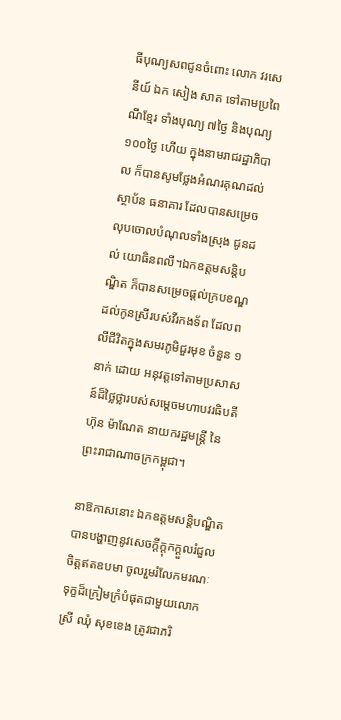ធីបុណ្យសពជូនចំពោះ លោក វរសេនីយ៍ ឯក សៀង សាត ទៅតាមប្រពៃណីខ្មែរ ទាំងបុណ្យ ៧ថ្ងៃ និងបុណ្យ១០០ថ្ងៃ ហើយ ក្នុងនាមរាជរដ្ឋាភិបាល ក៏បានសូមថ្លែងអំណរគុណដល់ស្ថាប័ន ធនាគារ ដែលបានសម្រេចលុបចោលបំណុលទាំងស្រុង ជូនដល់ យោធិនពលី។ឯកឧត្តមសន្តិបណ្ឌិត ក៏បានសម្រេចផ្តល់ក្របខណ្ឌ ដល់កូនស្រីរបស់វីរកងទ័ព ដែលពលីជីវិតក្នុងសមរភូមិជួរមុខ ចំនួន ១នាក់ ដោយ អនុវត្តទៅតាមប្រសាសន៍ដ៏ថ្លៃថ្លារបស់សម្តេចមហាបវរធិបតី ហ៊ុន ម៉ាណែត នាយករដ្ឋមន្ត្រី នៃព្រះរាជាណាចក្រកម្ពុជា។

នាឱកាសនោះ ឯកឧត្តមសន្តិបណ្ឌិត បានបង្ហាញនូវសេចក្ដីក្ដុកក្ដួលរំជួលចិត្តឥតឧបមា ចូលរួមរំលែកមរណៈទុក្ខដ៏ក្រៀមក្រំបំផុតជាមួយលោកស្រី ឈុំ សុខខេង ត្រូវជាភរិ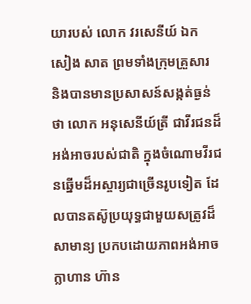យារបស់ លោក វរសេនីយ៍ ឯក សៀង សាត ព្រមទាំងក្រុមគ្រួសារ និងបានមានប្រសាសន៍សង្កត់ធ្ងន់ថា លោក អនុសេនីយ៍ត្រី ជាវីរជនដ៏អង់អាចរបស់ជាតិ ក្នុងចំណោមវីរជនឆ្នើមដ៏អស្ចារ្យជាច្រើនរូបទៀត ដែលបានតស៊ូប្រយុទ្ធជាមួយសត្រូវដ៏សាមាន្យ ប្រកបដោយភាពអង់អាចក្លាហាន ហ៊ាន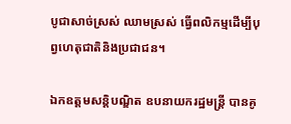បូជាសាច់ស្រស់ ឈាមស្រស់ ធ្វើពលិកម្មដើម្បីបុព្វហេតុជាតិនិងប្រជាជន។

ឯកឧត្តមសន្តិបណ្ឌិត ឧបនាយករដ្ឋមន្រ្តី បានគូ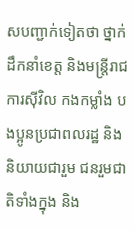សបញ្ជាក់ទៀតថា ថ្នាក់ដឹកនាំខេត្ត និងមន្ត្រីរាជការស៊ីវិល កងកម្លាំង បងប្អូនប្រជាពលរដ្ឋ និងនិយាយជារួម ជនរួមជាតិទាំងក្នុង និង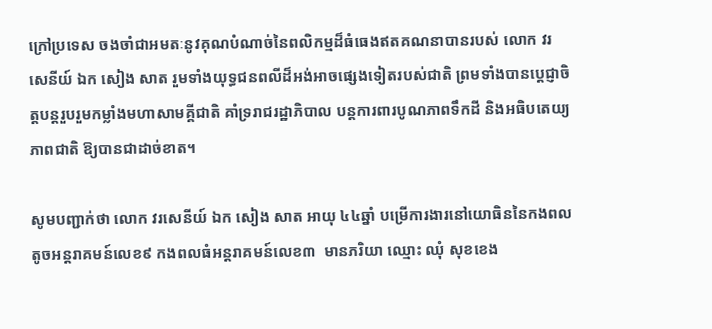ក្រៅប្រទេស ចងចាំជាអមតៈនូវគុណបំណាច់នៃពលិកម្មដ៏ធំធេងឥតគណនាបានរបស់ លោក វរសេនីយ៍ ឯក សៀង សាត រួមទាំងយុទ្ធជនពលីដ៏អង់អាចផ្សេងទៀតរបស់ជាតិ ព្រមទាំងបានប្ដេជ្ញាចិត្តបន្តរួបរួមកម្លាំងមហាសាមគ្គីជាតិ គាំទ្ររាជរដ្ឋាភិបាល បន្តការពារបូណភាពទឹកដី និងអធិបតេយ្យភាពជាតិ ឱ្យបានជាដាច់ខាត។

សូមបញ្ជាក់ថា លោក វរសេនីយ៍ ឯក សៀង សាត អាយុ ៤៤ឆ្នាំ បម្រើការងារនៅយោធិននៃកងពលតូចអន្តរាគមន៍លេខ៩ កងពលធំអន្តរាគមន៍លេខ៣  មានភរិយា ឈ្មោះ ឈុំ សុខខេង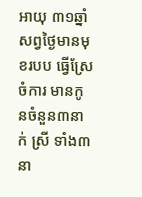អាយុ ៣១ឆ្នាំ សព្វថ្ងៃមានមុខរបប ធ្វើស្រែចំការ មានកូនចំនួន៣នាក់ ស្រី ទាំង៣នា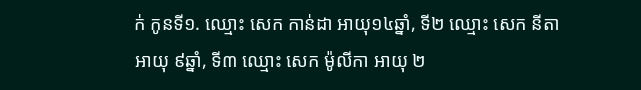ក់ កូនទី១. ឈ្មោះ សេក កាន់ដា អាយុ១៤ឆ្នាំ, ទី២ ឈ្មោះ សេក នីតា អាយុ ៩ឆ្នាំ, ទី៣ ឈ្មោះ សេក ម៉ូលីកា អាយុ ២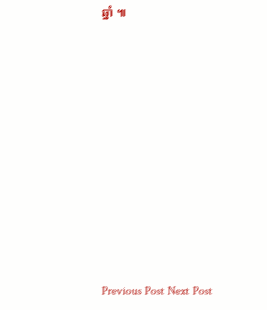ឆ្នាំ ៕











Previous Post Next Post